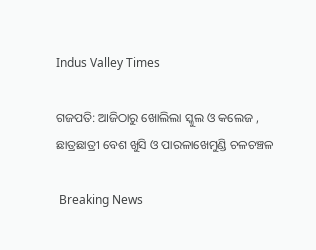Indus Valley Times

ଗଜପତି: ଆଜିଠାରୁ ଖୋଲିଲା ସ୍କୁଲ ଓ କଲେଜ , ଛାତ୍ରଛାତ୍ରୀ ବେଶ ଖୁସି ଓ ପାରଳାଖେମୁଣ୍ଡି ଚଳଚଞ୍ଚଳ

 Breaking News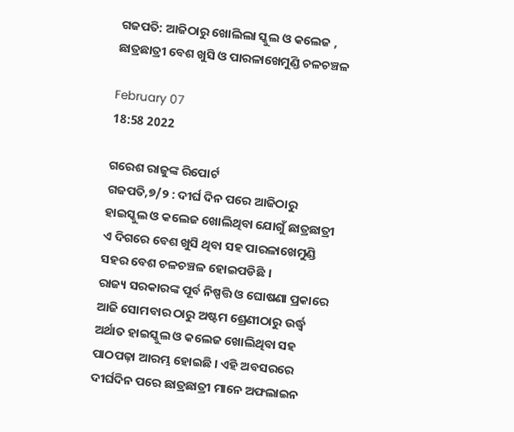ଗଜପତି: ଆଜିଠାରୁ ଖୋଲିଲା ସ୍କୁଲ ଓ କଲେଜ , ଛାତ୍ରଛାତ୍ରୀ ବେଶ ଖୁସି ଓ ପାରଳାଖେମୁଣ୍ଡି ଚଳଚଞ୍ଚଳ

February 07
18:58 2022

ଗରେଶ ରାଜୁଙ୍କ ରିପୋର୍ଟ
ଗଜପତି,୭/୨ : ଦୀର୍ଘ ଦିନ ପରେ ଆଜିଠାରୁ ହାଇସ୍କୁଲ ଓ କଲେଜ ଖୋଲିଥିବା ଯୋଗୁଁ ଛାତ୍ରଛାତ୍ରୀ ଏ ଦିଗରେ ବେଶ ଖୁସି ଥିବା ସହ ପାରଳାଖେମୁଣ୍ଡି ସହର ବେଶ ଚଳଚଞ୍ଚଳ ହୋଇପଡିଛି ।
ରାଜ୍ୟ ସରକାରଙ୍କ ପୂର୍ବ ନିଷ୍ପତ୍ତି ଓ ଘୋଷଣା ପ୍ରକାରେ ଆଜି ସୋମବାର ଠାରୁ ଅଷ୍ଟମ ଶ୍ରେଣୀଠାରୁ ଉର୍ଦ୍ଧ୍ବ ଅର୍ଥାତ ହାଇସ୍କୁଲ ଓ କଲେଜ ଖୋଲିଥିବା ସହ ପାଠପଢ଼ା ଆରମ୍ଭ ହୋଇଛି । ଏହି ଅବସରରେ ଦୀର୍ଘଦିନ ପରେ ଛାତ୍ରଛାତ୍ରୀ ମାନେ ଅଫଲାଇନ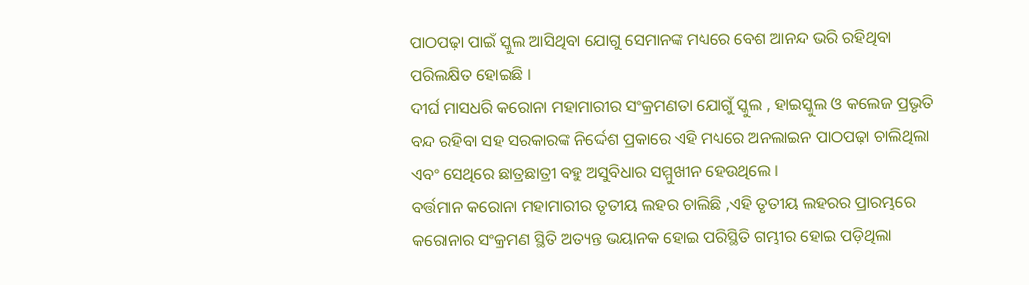ପାଠପଢ଼ା ପାଇଁ ସ୍କୁଲ ଆସିଥିବା ଯୋଗୁ ସେମାନଙ୍କ ମଧ୍ୟରେ ବେଶ ଆନନ୍ଦ ଭରି ରହିଥିବା ପରିଲକ୍ଷିତ ହୋଇଛି ।
ଦୀର୍ଘ ମାସଧରି କରୋନା ମହାମାରୀର ସଂକ୍ରମଣତା ଯୋଗୁଁ ସ୍କୁଲ , ହାଇସ୍କୁଲ ଓ କଲେଜ ପ୍ରଭୃତି ବନ୍ଦ ରହିବା ସହ ସରକାରଙ୍କ ନିର୍ଦ୍ଦେଶ ପ୍ରକାରେ ଏହି ମଧ୍ୟରେ ଅନଲାଇନ ପାଠପଢ଼ା ଚାଲିଥିଲା ଏବଂ ସେଥିରେ ଛାତ୍ରଛାତ୍ରୀ ବହୁ ଅସୁବିଧାର ସମ୍ମୁଖୀନ ହେଉଥିଲେ ।
ବର୍ତ୍ତମାନ କରୋନା ମହାମାରୀର ତୃତୀୟ ଲହର ଚାଲିଛି ,ଏହି ତୃତୀୟ ଲହରର ପ୍ରାରମ୍ଭରେ କରୋନାର ସଂକ୍ରମଣ ସ୍ଥିତି ଅତ୍ୟନ୍ତ ଭୟାନକ ହୋଇ ପରିସ୍ଥିତି ଗମ୍ଭୀର ହୋଇ ପଡ଼ିଥିଲା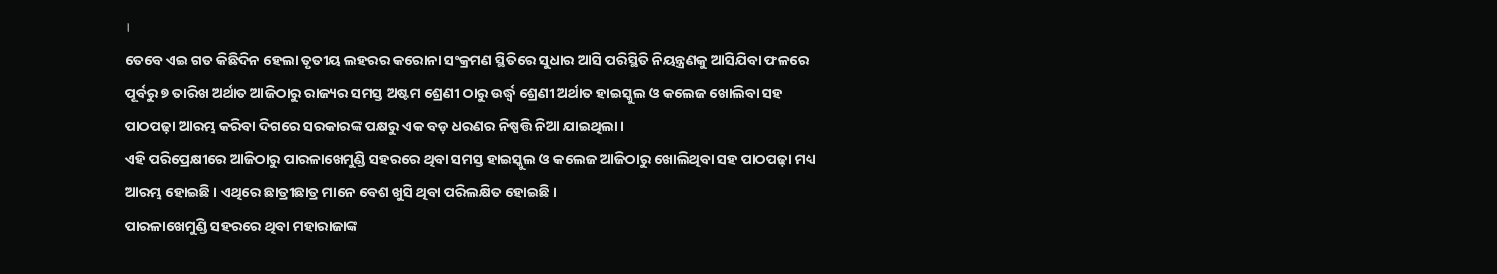।
ତେବେ ଏଇ ଗତ କିଛିଦିନ ହେଲା ତୃତୀୟ ଲହରର କରୋନା ସଂକ୍ରମଣ ସ୍ଥିତିରେ ସୁଧାର ଆସି ପରିସ୍ଥିତି ନିୟନ୍ତ୍ରଣକୁ ଆସିଯିବା ଫଳରେ ପୂର୍ବରୁ ୭ ତାରିଖ ଅର୍ଥାତ ଆଜିଠାରୁ ରାଜ୍ୟର ସମସ୍ତ ଅଷ୍ଟମ ଶ୍ରେଣୀ ଠାରୁ ଉର୍ଦ୍ଧ୍ବ ଶ୍ରେଣୀ ଅର୍ଥାତ ହାଇସ୍କୁଲ ଓ କଲେଜ ଖୋଲିବା ସହ ପାଠପଢ଼ା ଆରମ୍ଭ କରିବା ଦିଗରେ ସରକାରଙ୍କ ପକ୍ଷରୁ ଏକ ବଡ଼ ଧରଣର ନିଷ୍ପତ୍ତି ନିଆ ଯାଇଥିଲା।
ଏହି ପରିପ୍ରେକ୍ଷୀରେ ଆଜିଠାରୁ ପାରଳାଖେମୁଣ୍ଡି ସହରରେ ଥିବା ସମସ୍ତ ହାଇସ୍କୁଲ ଓ କଲେଜ ଆଜିଠାରୁ ଖୋଲିଥିବା ସହ ପାଠପଢ଼ା ମଧ୍ୟ ଆରମ୍ଭ ହୋଇଛି । ଏଥିରେ ଛାତ୍ରୀଛାତ୍ର ମାନେ ବେଶ ଖୁସି ଥିବା ପରିଲକ୍ଷିତ ହୋଇଛି ।
ପାରଳାଖେମୁଣ୍ଡି ସହରରେ ଥିବା ମହାରାଜାଙ୍କ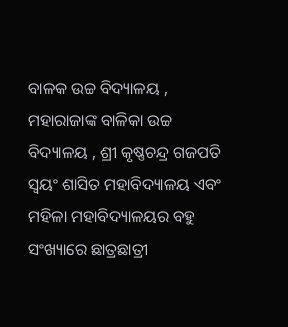ବାଳକ ଉଚ୍ଚ ବିଦ୍ୟାଳୟ , ମହାରାଜାଙ୍କ ବାଳିକା ଉଚ୍ଚ ବିଦ୍ୟାଳୟ , ଶ୍ରୀ କୃଷ୍ଣଚନ୍ଦ୍ର ଗଜପତି ସ୍ୱୟଂ ଶାସିତ ମହାବିଦ୍ୟାଳୟ ଏବଂ ମହିଳା ମହାବିଦ୍ୟାଳୟର ବହୁ ସଂଖ୍ୟାରେ ଛାତ୍ରଛାତ୍ରୀ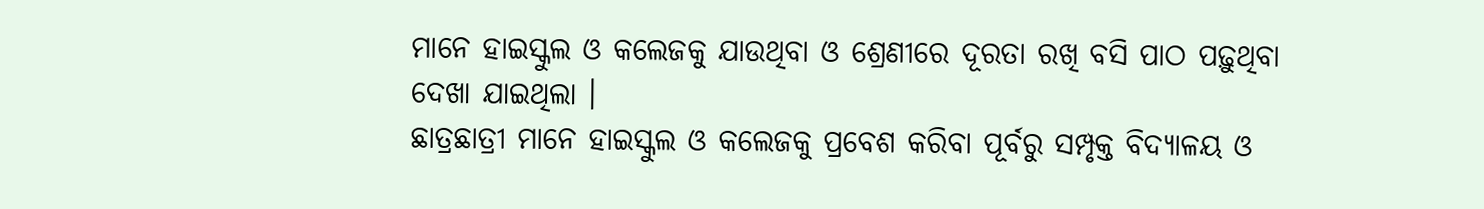ମାନେ ହାଇସ୍କୁଲ ଓ କଲେଜକୁ ଯାଉଥିବା ଓ ଶ୍ରେଣୀରେ ଦୂରତା ରଖି ବସି ପାଠ ପଢ଼ୁଥିବା ଦେଖା ଯାଇଥିଲା ।
ଛାତ୍ରଛାତ୍ରୀ ମାନେ ହାଇସ୍କୁଲ ଓ କଲେଜକୁ ପ୍ରବେଶ କରିବା ପୂର୍ବରୁ ସମ୍ପୃକ୍ତ ବିଦ୍ୟାଳୟ ଓ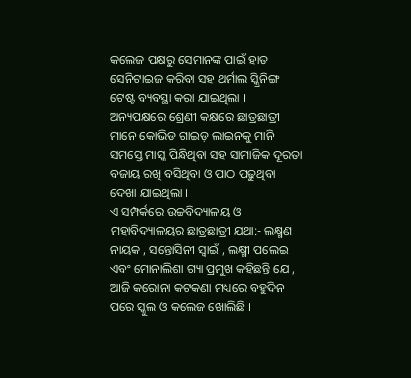କଲେଜ ପକ୍ଷରୁ ସେମାନଙ୍କ ପାଇଁ ହାତ ସେନିଟାଇଜ କରିବା ସହ ଥର୍ମାଲ ସ୍କ୍ରିନିଙ୍ଗ ଟେଷ୍ଟ ବ୍ୟବସ୍ଥା କରା ଯାଇଥିଲା ।
ଅନ୍ୟପକ୍ଷରେ ଶ୍ରେଣୀ କକ୍ଷରେ ଛାତ୍ରଛାତ୍ରୀ ମାନେ କୋଭିଡ ଗାଇଡ଼ ଲାଇନକୁ ମାନି ସମସ୍ତେ ମାସ୍କ ପିନ୍ଧିଥିବା ସହ ସାମାଜିକ ଦୂରତା ବଜାୟ ରଖି ବସିଥିବା ଓ ପାଠ ପଢୁଥିବା ଦେଖା ଯାଇଥିଲା ।
ଏ ସମ୍ପର୍କରେ ଉଚ୍ଚବିଦ୍ୟାଳୟ ଓ ମହାବିଦ୍ୟାଳୟର ଛାତ୍ରଛାତ୍ରୀ ଯଥା:- ଲକ୍ଷ୍ମଣ ନାୟକ , ସନ୍ତୋସିନୀ ସ୍ୱାଇଁ , ଲକ୍ଷ୍ମୀ ପଲେଇ ଏବଂ ମୋନାଲିଶା ଗ୍ୟା ପ୍ରମୁଖ କହିଛନ୍ତି ଯେ , ଆଜି କରୋନା କଟକଣା ମଧ୍ୟରେ ବହୁଦିନ ପରେ ସ୍କୁଲ ଓ କଲେଜ ଖୋଲିଛି ।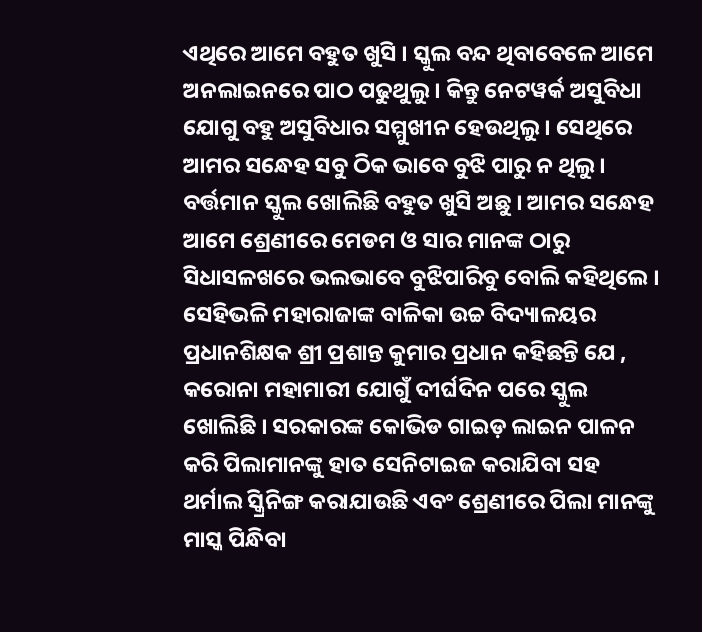ଏଥିରେ ଆମେ ବହୁତ ଖୁସି । ସ୍କୁଲ ବନ୍ଦ ଥିବାବେଳେ ଆମେ ଅନଲାଇନରେ ପାଠ ପଢୁଥୁଲୁ । କିନ୍ତୁ ନେଟୱର୍କ ଅସୁବିଧା ଯୋଗୁ ବହୁ ଅସୁବିଧାର ସମ୍ମୁଖୀନ ହେଉଥିଲୁ । ସେଥିରେ ଆମର ସନ୍ଧେହ ସବୁ ଠିକ ଭାବେ ବୁଝି ପାରୁ ନ ଥିଲୁ । ବର୍ତ୍ତମାନ ସ୍କୁଲ ଖୋଲିଛି ବହୁତ ଖୁସି ଅଛୁ । ଆମର ସନ୍ଧେହ ଆମେ ଶ୍ରେଣୀରେ ମେଡମ ଓ ସାର ମାନଙ୍କ ଠାରୁ ସିଧାସଳଖରେ ଭଲଭାବେ ବୁଝିପାରିବୁ ବୋଲି କହିଥିଲେ ।
ସେହିଭଳି ମହାରାଜାଙ୍କ ବାଳିକା ଉଚ୍ଚ ବିଦ୍ୟାଳୟର ପ୍ରଧାନଶିକ୍ଷକ ଶ୍ରୀ ପ୍ରଶାନ୍ତ କୁମାର ପ୍ରଧାନ କହିଛନ୍ତି ଯେ , କରୋନା ମହାମାରୀ ଯୋଗୁଁ ଦୀର୍ଘଦିନ ପରେ ସ୍କୁଲ ଖୋଲିଛି । ସରକାରଙ୍କ କୋଭିଡ ଗାଇଡ଼ ଲାଇନ ପାଳନ କରି ପିଲାମାନଙ୍କୁ ହାତ ସେନିଟାଇଜ କରାଯିବା ସହ ଥର୍ମାଲ ସ୍କ୍ରିନିଙ୍ଗ କରାଯାଉଛି ଏବଂ ଶ୍ରେଣୀରେ ପିଲା ମାନଙ୍କୁ ମାସ୍କ ପିନ୍ଧିବା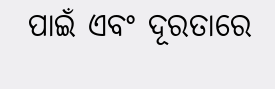ପାଇଁ ଏବଂ ଦୂରତାରେ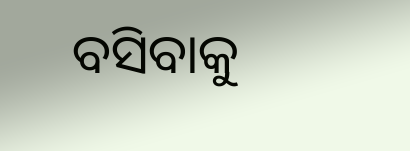ବସିବାକୁ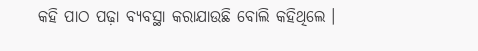କହି ପାଠ ପଢ଼ା ବ୍ୟବସ୍ଥା କରାଯାଉଛି ବୋଲି କହିଥିଲେ ।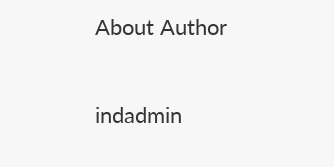About Author

indadmin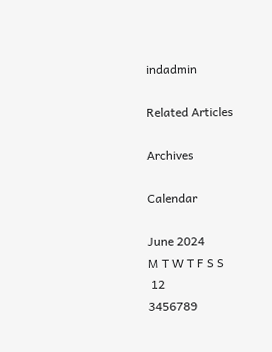indadmin

Related Articles

Archives

Calendar

June 2024
M T W T F S S
 12
3456789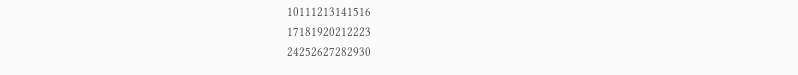10111213141516
17181920212223
24252627282930